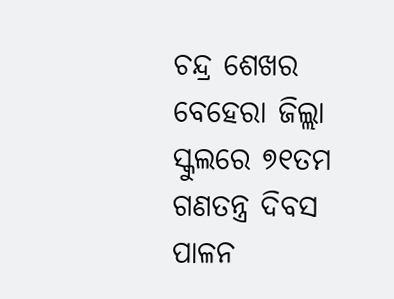ଚନ୍ଦ୍ର ଶେଖର ବେହେରା ଜିଲ୍ଲା ସ୍କୁଲରେ ୭୧ତମ ଗଣତନ୍ତ୍ର ଦିବସ ପାଳନ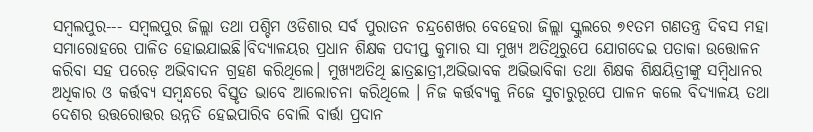ସମ୍ବଲପୁର--- ସମ୍ବଲପୁର ଜିଲ୍ଲା ତଥା ପଶ୍ଚିମ ଓଡିଶାର ସର୍ବ ପୁରାତନ ଚନ୍ଦ୍ରଶେଖର ବେହେରା ଜିଲ୍ଲା ସ୍କୁଲରେ ୭୧ତମ ଗଣତନ୍ତ୍ର ଦିବସ ମହା ସମାରୋହରେ ପାଳିତ ହୋଇଯାଇଛି।ବିଦ୍ୟାଳୟର ପ୍ରଧାନ ଶିକ୍ଷକ ପଦୀପ୍ତ କୁମାର ସା ମୁଖ୍ୟ ଅତିଥିରୁପେ ଯୋଗଦେଇ ପତାକା ଉତ୍ତୋଳନ କରିବା ସହ ପରେଡ଼ ଅଭିବାଦନ ଗ୍ରହଣ କରିଥିଲେ। ମୁଖ୍ୟଅତିଥି ଛାତ୍ରଛାତ୍ରୀ,ଅଭିଭାବକ ଅଭିଭାବିକା ତଥା ଶିକ୍ଷକ ଶିକ୍ଷୟିତ୍ରୀଙ୍କୁ ସମ୍ବିଧାନର ଅଧିକାର ଓ କର୍ତ୍ତବ୍ୟ ସମ୍ବନ୍ଧରେ ବିସ୍ତୃତ ଭାବେ ଆଲୋଚନା କରିଥିଲେ । ନିଜ କର୍ତ୍ତବ୍ୟକୁ ନିଜେ ସୁଚାରୁରୂପେ ପାଳନ କଲେ ବିଦ୍ୟାଳୟ ତଥା ଦେଶର ଉତ୍ତରୋତ୍ତର ଉନ୍ନତି ହେଇପାରିବ ବୋଲି ବାର୍ତ୍ତା ପ୍ରଦାନ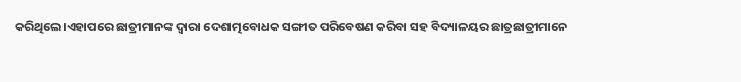କରିଥିଲେ।ଏହାପରେ ଛାତ୍ରୀମାନଙ୍କ ଦ୍ଵାରା ଦେଶାତ୍ମବୋଧକ ସଙ୍ଗୀତ ପରିବେଷଣ କରିବା ସହ ବିଦ୍ୟାଳୟର ଛାତ୍ରଛାତ୍ରୀମାନେ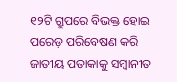୧୨ଟି ଗ୍ରୁପରେ ବିଭକ୍ତ ହୋଇ ପରେଡ଼ ପରିବେଷଣ କରି ଜାତୀୟ ପତାକାକୁ ସମ୍ବାନୀତ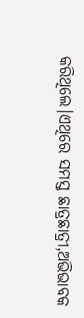କରିଥିଲେ।ଏଥିରେ ସମସ୍ତ ଛାତ୍ରଛାତ୍ରୀ,ଅଭିଭାବକ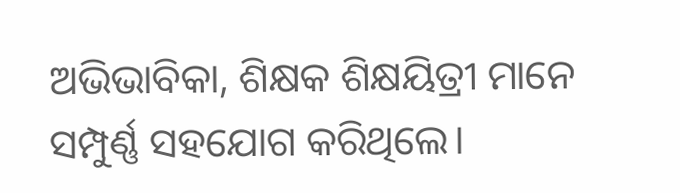ଅଭିଭାବିକା, ଶିକ୍ଷକ ଶିକ୍ଷୟିତ୍ରୀ ମାନେ ସମ୍ପୁର୍ଣ୍ଣ ସହଯୋଗ କରିଥିଲେ।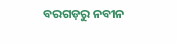ବରଗଡ଼ରୁ ନବୀନ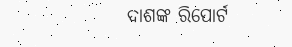ଦାଶଙ୍କ ରିପୋର୍ଟ